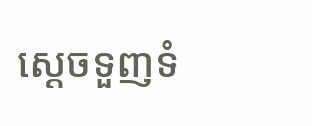ស្ដេចទួញទំ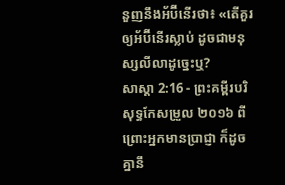នួញនឹងអ័ប៊ីនើរថា៖ «តើគួរឲ្យអ័ប៊ីនើរស្លាប់ ដូចជាមនុស្សលីលាដូច្នេះឬ?
សាស្តា 2:16 - ព្រះគម្ពីរបរិសុទ្ធកែសម្រួល ២០១៦ ពីព្រោះអ្នកមានប្រាជ្ញា ក៏ដូចគ្នានឹ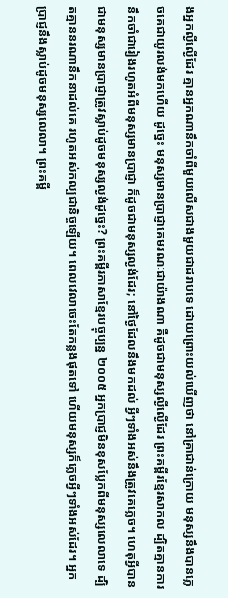ងអ្នកល្ងីល្ងើដែរ គ្មានអ្នកណានឹកចាំពីមួយលើសជាងមួយជាដរាបទេ ដោយព្រោះយល់ឃើញថា នៅគ្រាជាន់ក្រោយ មនុស្សនឹងបានភ្លេចគេជាយូរលង់មកហើយ ដូច្នេះ មនុស្សមានប្រាជ្ញាគេមរណៈជាយ៉ាងណា គឺដូចជាមនុស្សល្ងីល្ងើដែរ ព្រះគម្ពីរខ្មែរសាកល ដ្បិតគ្មានការនឹកចាំជារៀងរហូតអំពីមនុស្សមានប្រាជ្ញា ក៏ដូចជាមនុស្សល្ងង់ដែរ; នៅថ្ងៃដែលនឹងមកដល់ អ្វីៗទាំងអស់នឹងត្រូវគេភ្លេច។ ហេតុអ្វីបានជាមនុស្សមានប្រាជ្ញាត្រូវស្លាប់ដូចមនុស្សល្ងង់ដូច្នេះ? ព្រះគម្ពីរភាសាខ្មែរបច្ចុប្បន្ន ២០០៥ អ្នកប្រាជ្ញមិនខុសប្លែកពីមនុស្សលេលាទេ ដ្បិតគ្មាននរណានឹកនាដល់គេ រហូតអស់កល្បជានិច្ចឡើយ។ ពេលវេលាចេះតែកន្លងផុតទៅ ហើយមនុស្សក៏ភ្លេចអ្វីៗទាំងអស់ដែរ។ អ្នកប្រាជ្ញនឹងស្លាប់ដូចមនុស្សលេលា។ ព្រះគម្ពី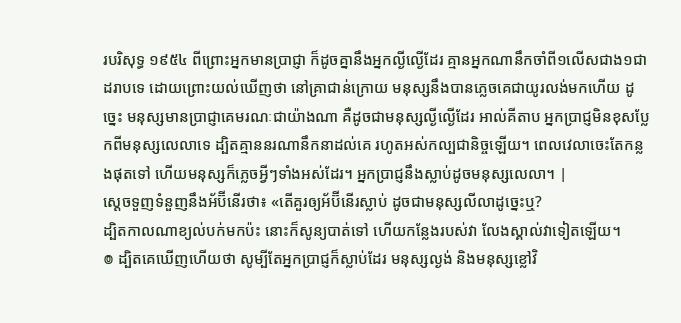របរិសុទ្ធ ១៩៥៤ ពីព្រោះអ្នកមានប្រាជ្ញា ក៏ដូចគ្នានឹងអ្នកល្ងីល្ងើដែរ គ្មានអ្នកណានឹកចាំពី១លើសជាង១ជាដរាបទេ ដោយព្រោះយល់ឃើញថា នៅគ្រាជាន់ក្រោយ មនុស្សនឹងបានភ្លេចគេជាយូរលង់មកហើយ ដូច្នេះ មនុស្សមានប្រាជ្ញាគេមរណៈជាយ៉ាងណា គឺដូចជាមនុស្សល្ងីល្ងើដែរ អាល់គីតាប អ្នកប្រាជ្ញមិនខុសប្លែកពីមនុស្សលេលាទេ ដ្បិតគ្មាននរណានឹកនាដល់គេ រហូតអស់កល្បជានិច្ចឡើយ។ ពេលវេលាចេះតែកន្លងផុតទៅ ហើយមនុស្សក៏ភ្លេចអ្វីៗទាំងអស់ដែរ។ អ្នកប្រាជ្ញនឹងស្លាប់ដូចមនុស្សលេលា។ |
ស្ដេចទួញទំនួញនឹងអ័ប៊ីនើរថា៖ «តើគួរឲ្យអ័ប៊ីនើរស្លាប់ ដូចជាមនុស្សលីលាដូច្នេះឬ?
ដ្បិតកាលណាខ្យល់បក់មកប៉ះ នោះក៏សូន្យបាត់ទៅ ហើយកន្លែងរបស់វា លែងស្គាល់វាទៀតឡើយ។
៙ ដ្បិតគេឃើញហើយថា សូម្បីតែអ្នកប្រាជ្ញក៏ស្លាប់ដែរ មនុស្សល្ងង់ និងមនុស្សខ្លៅវិ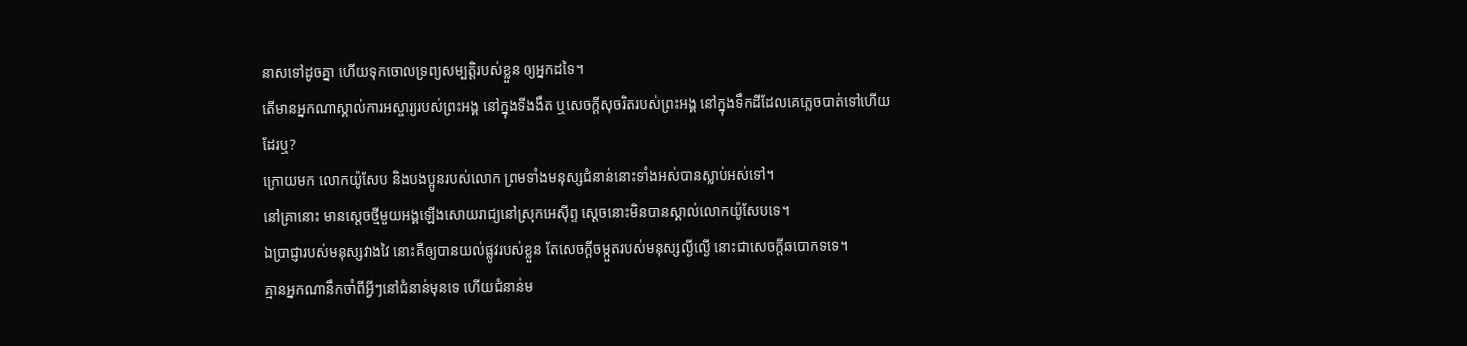នាសទៅដូចគ្នា ហើយទុកចោលទ្រព្យសម្បត្តិរបស់ខ្លួន ឲ្យអ្នកដទៃ។
តើមានអ្នកណាស្គាល់ការអស្ចារ្យរបស់ព្រះអង្គ នៅក្នុងទីងងឹត ឬសេចក្ដីសុចរិតរបស់ព្រះអង្គ នៅក្នុងទឹកដីដែលគេភ្លេចបាត់ទៅហើយដែរឬ?
ក្រោយមក លោកយ៉ូសែប និងបងប្អូនរបស់លោក ព្រមទាំងមនុស្សជំនាន់នោះទាំងអស់បានស្លាប់អស់ទៅ។
នៅគ្រានោះ មានស្តេចថ្មីមួយអង្គឡើងសោយរាជ្យនៅស្រុកអេស៊ីព្ទ ស្ដេចនោះមិនបានស្គាល់លោកយ៉ូសែបទេ។
ឯប្រាជ្ញារបស់មនុស្សវាងវៃ នោះគឺឲ្យបានយល់ផ្លូវរបស់ខ្លួន តែសេចក្ដីចម្កួតរបស់មនុស្សល្ងីល្ងើ នោះជាសេចក្ដីឆបោកទទេ។
គ្មានអ្នកណានឹកចាំពីអ្វីៗនៅជំនាន់មុនទេ ហើយជំនាន់ម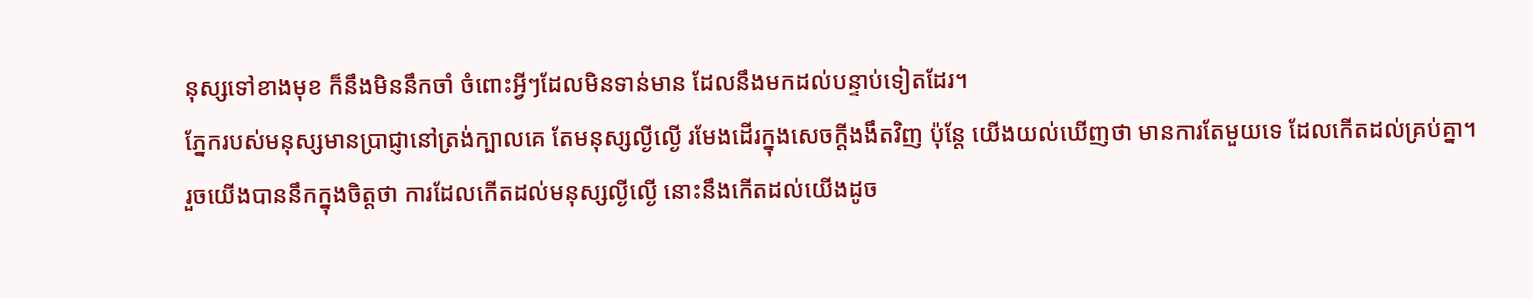នុស្សទៅខាងមុខ ក៏នឹងមិននឹកចាំ ចំពោះអ្វីៗដែលមិនទាន់មាន ដែលនឹងមកដល់បន្ទាប់ទៀតដែរ។
ភ្នែករបស់មនុស្សមានប្រាជ្ញានៅត្រង់ក្បាលគេ តែមនុស្សល្ងីល្ងើ រមែងដើរក្នុងសេចក្ដីងងឹតវិញ ប៉ុន្តែ យើងយល់ឃើញថា មានការតែមួយទេ ដែលកើតដល់គ្រប់គ្នា។
រួចយើងបាននឹកក្នុងចិត្តថា ការដែលកើតដល់មនុស្សល្ងីល្ងើ នោះនឹងកើតដល់យើងដូច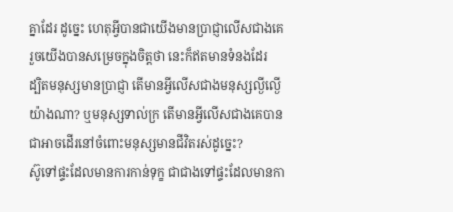គ្នាដែរ ដូច្នេះ ហេតុអ្វីបានជាយើងមានប្រាជ្ញាលើសជាងគេ រួចយើងបានសម្រេចក្នុងចិត្តថា នេះក៏ឥតមានទំនងដែរ
ដ្បិតមនុស្សមានប្រាជ្ញា តើមានអ្វីលើសជាងមនុស្សល្ងីល្ងើយ៉ាងណា? ឬមនុស្សទាល់ក្រ តើមានអ្វីលើសជាងគេបានជាអាចដើរនៅចំពោះមនុស្សមានជីវិតរស់ដូច្នេះ?
ស៊ូទៅផ្ទះដែលមានការកាន់ទុក្ខ ជាជាងទៅផ្ទះដែលមានកា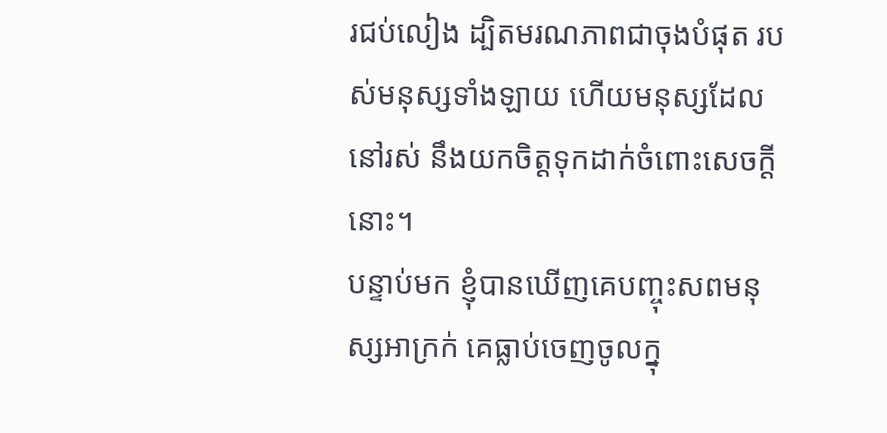រជប់លៀង ដ្បិតមរណភាពជាចុងបំផុត របស់មនុស្សទាំងឡាយ ហើយមនុស្សដែលនៅរស់ នឹងយកចិត្តទុកដាក់ចំពោះសេចក្ដីនោះ។
បន្ទាប់មក ខ្ញុំបានឃើញគេបញ្ចុះសពមនុស្សអាក្រក់ គេធ្លាប់ចេញចូលក្នុ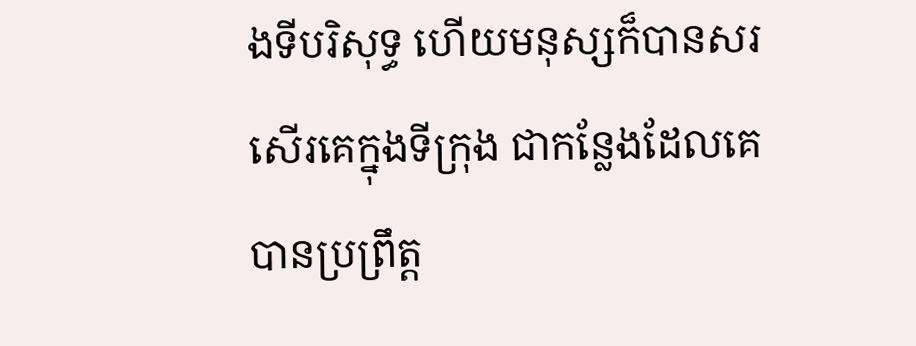ងទីបរិសុទ្ធ ហើយមនុស្សក៏បានសរសើរគេក្នុងទីក្រុង ជាកន្លែងដែលគេបានប្រព្រឹត្ត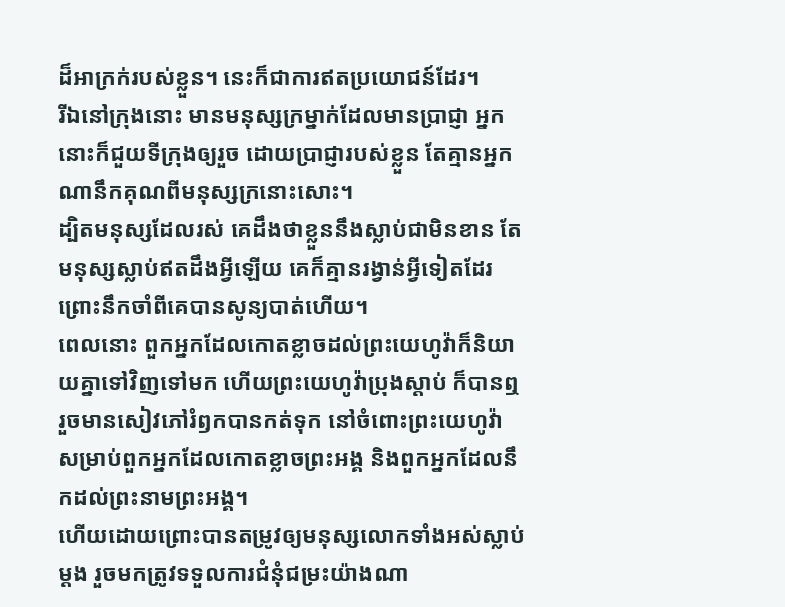ដ៏អាក្រក់របស់ខ្លួន។ នេះក៏ជាការឥតប្រយោជន៍ដែរ។
រីឯនៅក្រុងនោះ មានមនុស្សក្រម្នាក់ដែលមានប្រាជ្ញា អ្នកនោះក៏ជួយទីក្រុងឲ្យរួច ដោយប្រាជ្ញារបស់ខ្លួន តែគ្មានអ្នកណានឹកគុណពីមនុស្សក្រនោះសោះ។
ដ្បិតមនុស្សដែលរស់ គេដឹងថាខ្លួននឹងស្លាប់ជាមិនខាន តែមនុស្សស្លាប់ឥតដឹងអ្វីឡើយ គេក៏គ្មានរង្វាន់អ្វីទៀតដែរ ព្រោះនឹកចាំពីគេបានសូន្យបាត់ហើយ។
ពេលនោះ ពួកអ្នកដែលកោតខ្លាចដល់ព្រះយេហូវ៉ាក៏និយាយគ្នាទៅវិញទៅមក ហើយព្រះយេហូវ៉ាប្រុងស្តាប់ ក៏បានឮ រួចមានសៀវភៅរំឭកបានកត់ទុក នៅចំពោះព្រះយេហូវ៉ា សម្រាប់ពួកអ្នកដែលកោតខ្លាចព្រះអង្គ និងពួកអ្នកដែលនឹកដល់ព្រះនាមព្រះអង្គ។
ហើយដោយព្រោះបានតម្រូវឲ្យមនុស្សលោកទាំងអស់ស្លាប់ម្ដង រួចមកត្រូវទទួលការជំនុំជម្រះយ៉ាងណា